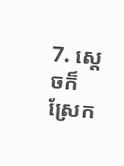7. ស្ដេចក៏ស្រែក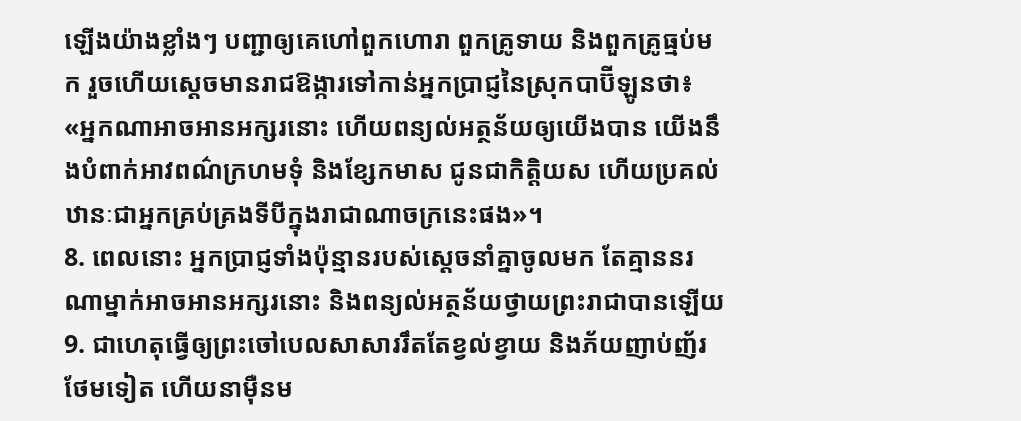ឡើងយ៉ាងខ្លាំងៗ បញ្ជាឲ្យគេហៅពួកហោរា ពួកគ្រូទាយ និងពួកគ្រូធ្មប់មក រួចហើយស្ដេចមានរាជឱង្ការទៅកាន់អ្នកប្រាជ្ញនៃស្រុកបាប៊ីឡូនថា៖ «អ្នកណាអាចអានអក្សរនោះ ហើយពន្យល់អត្ថន័យឲ្យយើងបាន យើងនឹងបំពាក់អាវពណ៌ក្រហមទុំ និងខ្សែកមាស ជូនជាកិត្តិយស ហើយប្រគល់ឋានៈជាអ្នកគ្រប់គ្រងទីបីក្នុងរាជាណាចក្រនេះផង»។
8. ពេលនោះ អ្នកប្រាជ្ញទាំងប៉ុន្មានរបស់ស្ដេចនាំគ្នាចូលមក តែគ្មាននរណាម្នាក់អាចអានអក្សរនោះ និងពន្យល់អត្ថន័យថ្វាយព្រះរាជាបានឡើយ
9. ជាហេតុធ្វើឲ្យព្រះចៅបេលសាសាររឹតតែខ្វល់ខ្វាយ និងភ័យញាប់ញ័រថែមទៀត ហើយនាម៉ឺនម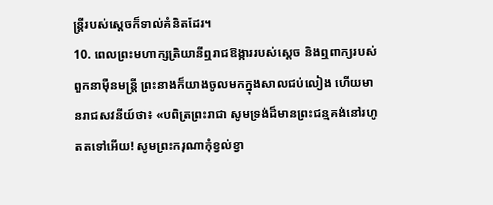ន្ត្រីរបស់ស្ដេចក៏ទាល់គំនិតដែរ។
10. ពេលព្រះមហាក្សត្រិយានីឮរាជឱង្ការរបស់ស្ដេច និងឮពាក្យរបស់ពួកនាម៉ឺនមន្ត្រី ព្រះនាងក៏យាងចូលមកក្នុងសាលជប់លៀង ហើយមានរាជសវនីយ៍ថា៖ «បពិត្រព្រះរាជា សូមទ្រង់ដ៏មានព្រះជន្មគង់នៅរហូតតទៅអើយ! សូមព្រះករុណាកុំខ្វល់ខ្វា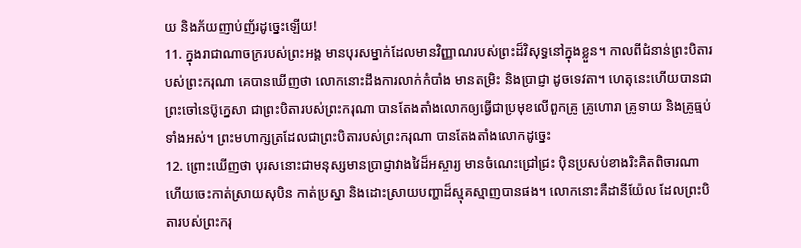យ និងភ័យញាប់ញ័រដូច្នេះឡើយ!
11. ក្នុងរាជាណាចក្ររបស់ព្រះអង្គ មានបុរសម្នាក់ដែលមានវិញ្ញាណរបស់ព្រះដ៏វិសុទ្ធនៅក្នុងខ្លួន។ កាលពីជំនាន់ព្រះបិតារបស់ព្រះករុណា គេបានឃើញថា លោកនោះដឹងការលាក់កំបាំង មានតម្រិះ និងប្រាជ្ញា ដូចទេវតា។ ហេតុនេះហើយបានជាព្រះចៅនេប៊ូក្នេសា ជាព្រះបិតារបស់ព្រះករុណា បានតែងតាំងលោកឲ្យធ្វើជាប្រមុខលើពួកគ្រូ គ្រូហោរា គ្រូទាយ និងគ្រូធ្មប់ទាំងអស់។ ព្រះមហាក្សត្រដែលជាព្រះបិតារបស់ព្រះករុណា បានតែងតាំងលោកដូច្នេះ
12. ព្រោះឃើញថា បុរសនោះជាមនុស្សមានប្រាជ្ញាវាងវៃដ៏អស្ចារ្យ មានចំណេះជ្រៅជ្រះ ប៉ិនប្រសប់ខាងរិះគិតពិចារណា ហើយចេះកាត់ស្រាយសុបិន កាត់ប្រស្នា និងដោះស្រាយបញ្ហាដ៏ស្មុគស្មាញបានផង។ លោកនោះគឺដានីយ៉ែល ដែលព្រះបិតារបស់ព្រះករុ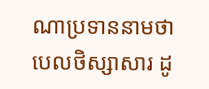ណាប្រទាននាមថា បេលថិស្សាសារ ដូ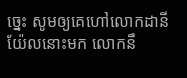ច្នេះ សូមឲ្យគេហៅលោកដានីយ៉ែលនោះមក លោកនឹ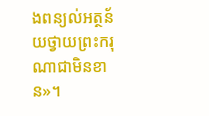ងពន្យល់អត្ថន័យថ្វាយព្រះករុណាជាមិនខាន»។